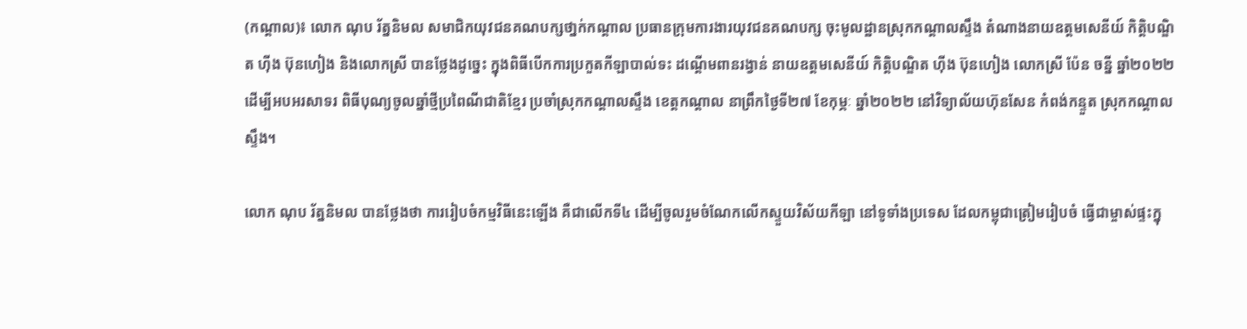(កណ្ដាល)៖ លោក ណុប រ័ត្ននិមល សមាជិកយុវជនគណបក្សថា្នក់កណ្ដាល ប្រធានក្រុមការងារយុវជនគណបក្ស ចុះមូលដ្ឋានស្រុកកណ្តាលស្ទឹង តំណាងនាយឧត្តមសេនីយ៍ កិត្តិបណ្ឌិត ហ៊ីង ប៊ុនហៀង និងលោកស្រី បានថ្លែងដូច្នេះ ក្នុងពិធីបើកការប្រកួតកីឡាបាល់ទះ ដណ្តើមពានរង្វាន់ នាយឧត្តមសេនីយ៍ កិត្តិបណ្ឌិត ហ៊ីង ប៊ុនហៀង លោកស្រី ប៉ែន ចន្នី ឆ្នាំ២០២២ ដើម្បីអបអរសាទរ ពិធីបុណ្យចូលឆ្នាំថ្មីប្រពៃណីជាតិខ្មែរ ប្រចាំស្រុកកណ្តាលស្ទឹង ខេត្តកណ្តាល នាព្រឹកថ្ងៃទី២៧ ខែកុម្ភៈ ឆ្នាំ២០២២ នៅវិទ្យាល័យហ៊ុនសែន កំពង់កន្ទួត ស្រុកកណ្តាលស្ទឹង។

លោក ណុប រ័ត្ននិមល បានថ្លែងថា ការរៀបចំកម្មវិធីនេះឡើង គឺជាលើកទី៤ ដើម្បីចូលរួមចំណែកលើកស្ទួយវិស័យកីឡា នៅទូទាំងប្រទេស ដែលកម្ពុជាត្រៀមរៀបចំ ធ្វើជាម្ចាស់ផ្ទះក្នុ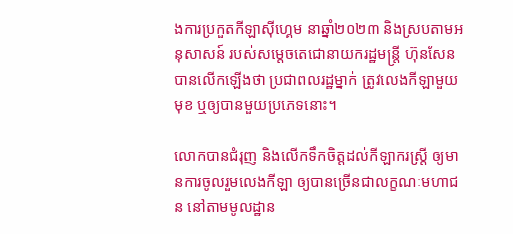ងការប្រកួតកីឡាស៊ីហ្គេម នាឆ្នាំ២០២៣ និងស្របតាមអនុសាសន៍ របស់សម្តេចតេជោនាយករដ្ឋមន្ត្រី ហ៊ុនសែន បានលើកឡើងថា ប្រជាពលរដ្ឋម្នាក់ ត្រូវលេងកីឡាមួយមុខ ឬឲ្យបានមួយប្រភេទនោះ។

លោកបានជំរុញ និងលើកទឹកចិត្តដល់កីឡាករស្រ្តី ឲ្យមានការចូលរួមលេងកីឡា ឲ្យបានច្រើនជាលក្ខណៈមហាជន នៅតាមមូលដ្ឋាន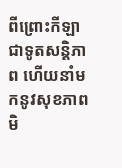ពីព្រោះកីឡាជាទូតសន្តិភាព ហើយនាំមកនូវសុខភាព មិ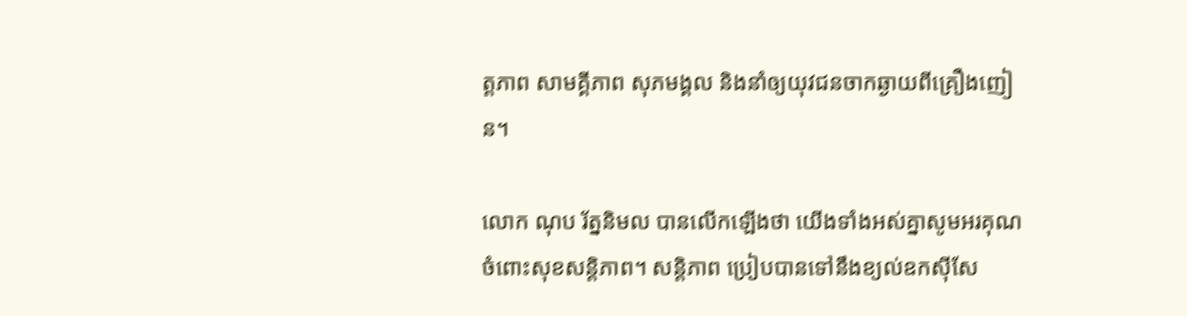ត្តភាព សាមគ្គីភាព សុភមង្គល និងនាំឲ្យយុវជនចាកឆ្ងាយពីគ្រឿងញៀន។

លោក ណុប រ័ត្ននិមល បានលើកឡើងថា យើងទាំងអស់គ្នាសូមអរគុណចំពោះសុខសន្តិភាព។ សន្តិភាព ប្រៀបបានទៅនឹងខ្យល់ឧកស៊ីសែ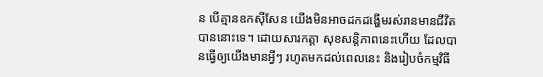ន បើគ្មានឧកស៊ីសែន យើងមិនអាចដកដង្ហើមរស់រានមានជីវិតបាននោះទេ។ ដោយសារកត្តា សុខសន្តិភាពនេះហើយ ដែលបានធ្វើឲ្យយើងមានអ្វីៗ រហូតមកដល់ពេលនេះ និងរៀបចំកម្មវិធី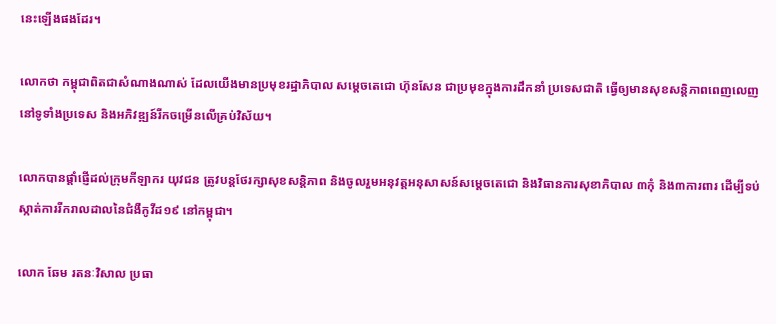នេះឡើងផងដែរ។

លោកថា កម្ពុជាពិតជាសំណាងណាស់ ដែលយើងមានប្រមុខរដ្ឋាភិបាល សម្តេចតេជោ ហ៊ុនសែន ជាប្រមុខក្នុងការដឹកនាំ ប្រទេសជាតិ ធ្វើឲ្យមានសុខសន្តិភាពពេញលេញនៅទូទាំងប្រទេស និងអភិវឌ្ឍន៍រីកចម្រើនលើគ្រប់វិស័យ។

លោកបានផ្តាំផ្ញើដល់ក្រុមកីឡាករ យុវជន ត្រូវបន្តថែរក្សាសុខសន្តិភាព និងចូលរួមអនុវត្តអនុសាសន៍សម្តេចតេជោ និងវិធានការសុខាភិបាល ៣កុំ និង៣ការពារ ដើម្បីទប់ស្កាត់ការរីករាលដាលនៃជំងឺកូវីដ១៩ នៅកម្ពុជា។

លោក ឆែម រតនៈវិសាល ប្រធា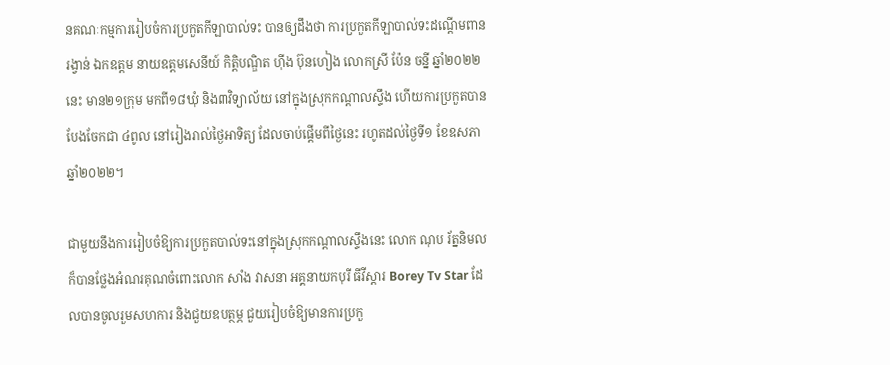នគណៈកម្មការរៀបចំការប្រកួតកីឡាបាល់ទះ បានឲ្យដឹងថា ការប្រកួតកីឡាបាល់ទះដណ្តើមពានរង្វាន់ ឯកឧត្តម នាយឧត្តមសេនីយ៍ កិត្តិបណ្ឌិត ហ៊ីង ប៊ុនហៀង លោកស្រី ប៉ែន ចន្នី ឆ្នាំ២០២២នេះ មាន២១ក្រុម មកពី១៨ឃុំ និង៣វិទ្យាល័យ នៅក្នុងស្រុកកណ្តាលស្ទឹង ហើយការប្រកួតបាន បែងចែកជា ៤ពូល នៅរៀងរាល់ថ្ងៃអាទិត្យ ដែលចាប់ផ្ដើមពីថ្ងៃនេះ រហូតដល់ថ្ងៃទី១ ខែឧសភា ឆ្នាំ២០២២។

ជាមួយនឹងការរៀបចំឱ្យការប្រកួតបាល់ទះនៅក្នុងស្រុកកណ្តាលស្ទឹងនេះ លោក ណុប រ័ត្ននិមល ក៏បានថ្លែងអំណរគុណចំពោះលោក សាំង វាសនា អគ្គនាយកបុរី ធីវីស្តារ Borey Tv Star ដែលបានចូលរួមសហការ និងជួយឧបត្ថម្ភ ជួយរៀបចំឱ្យមានការប្រកួ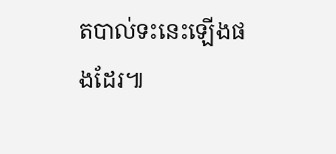តបាល់ទះនេះឡើងផងដែរ៕